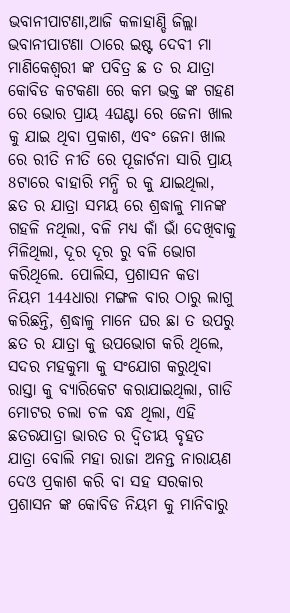ଭବାନୀପାଟଣା,ଆଜି କଳାହାଣ୍ଡି ଜିଲ୍ଲା ଭବାନୀପାଟଣା ଠାରେ ଇଷ୍ଟ ଦେବୀ ମା ମାଣିକେଶ୍ବରୀ ଙ୍କ ପବିତ୍ର ଛ ତ ର ଯାତ୍ରା କୋବିଡ କଟକଣା ରେ କମ ଭକ୍ତ ଙ୍କ ଗହଣ ରେ ଭୋର ପ୍ରାୟ 4ଘଣ୍ଟା ରେ ଜେନା ଖାଲ କୁ ଯାଇ ଥିବା ପ୍ରକାଶ, ଏବଂ ଜେନା ଖାଲ ରେ ରୀତି ନୀତି ରେ ପୂଜାର୍ଚନା ସାରି ପ୍ରାୟ 8ଟାରେ ବାହାରି ମନ୍ଧି ର କୁ ଯାଇଥିଲା, ଛତ ର ଯାତ୍ରା ସମୟ ରେ ଶ୍ରଦ୍ଧାଳୁ ମାନଙ୍କ ଗହଳି ନଥିଲା, ବଳି ମଧ୍ୟ କାଁ ଭାଁ ଦେଖିବାକୁ ମିଳିଥିଲା, ଦୂର ଦୂର ରୁ ବଳି ଭୋଗ କରିଥିଲେ. ପୋଲିସ, ପ୍ରଶାସନ କଡା ନିୟମ 144ଧାରା ମଙ୍ଗଳ ବାର ଠାରୁ ଲାଗୁ କରିଛନ୍ତି, ଶ୍ରଦ୍ଧାଳୁ ମାନେ ଘର ଛା ତ ଉପରୁ ଛତ ର ଯାତ୍ରା କୁ ଉପଭୋଗ କରି ଥିଲେ, ସଦର ମହକୁମା କୁ ସଂଯୋଗ କରୁଥିବା ରାସ୍ତା କୁ ବ୍ୟାରିକେଟ କରାଯାଇଥିଲା, ଗାଡି ମୋଟର ଚଲା ଚଳ ବନ୍ଧ ଥିଲା, ଏହି ଛତରଯାତ୍ରା ଭାରତ ର ଦ୍ୱିତୀୟ ବୃହତ ଯାତ୍ରା ବୋଲି ମହା ରାଜା ଅନନ୍ତ ନାରାୟଣ ଦେଓ ପ୍ରକାଶ କରି ବା ସହ ସରକାର ପ୍ରଶାସନ ଙ୍କ କୋବିଡ ନିୟମ କୁ ମାନିବାରୁ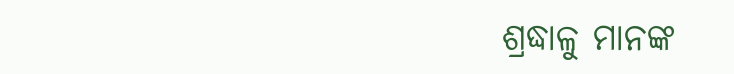ଶ୍ରଦ୍ଧାଳୁ ମାନଙ୍କ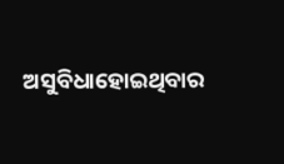ଅସୁବିଧାହୋଇଥିବାର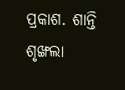ପ୍ରକାଶ. ଶାନ୍ତି ଶୃଙ୍ଖଲା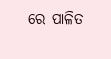ରେ ପାଳିତ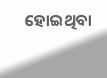ହୋଇଥିବା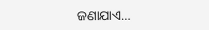ଜଣାଯାଏ…